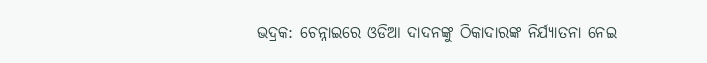ଭଦ୍ରକ: ଚେନ୍ନାଇରେ ଓଡିଆ ଦାଦନଙ୍କୁ ଠିକାଦାରଙ୍କ ନିର୍ଯ୍ୟାତନା ନେଇ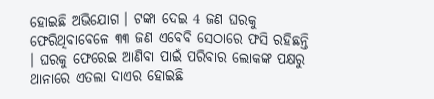ହୋଇଛି ଅଭିଯୋଗ । ଟଙ୍କା ଦେଇ 4 ଜଣ ଘରକୁ ଫେରିଥିବାବେଳେ ୩୩ ଜଣ ଏବେବି ସେଠାରେ ଫସି ରହିଛନ୍ତି । ଘରକୁ ଫେରେଇ ଆଣିବା ପାଇଁ ପରିବାର ଲୋକଙ୍କ ପକ୍ଷରୁ ଥାନାରେ ଏତଲା ଦାଏର ହୋଇଛି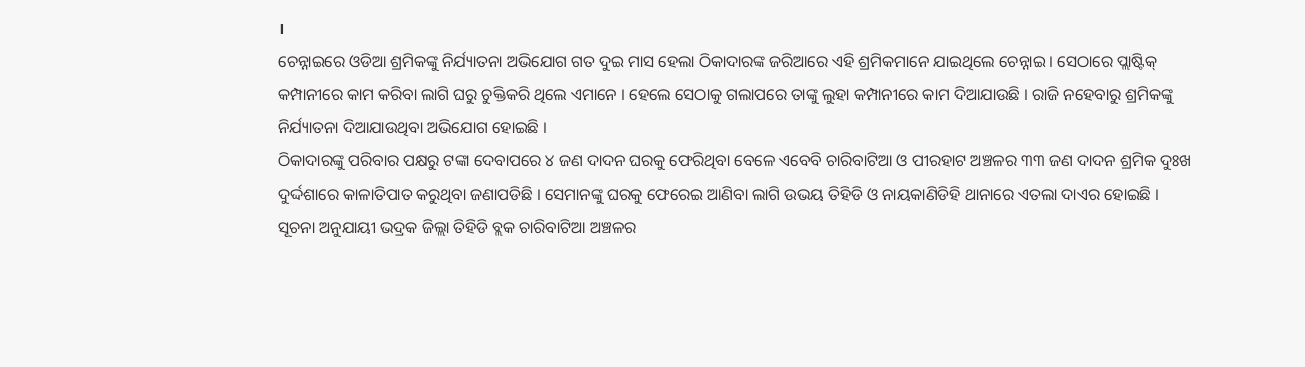।
ଚେନ୍ନାଇରେ ଓଡିଆ ଶ୍ରମିକଙ୍କୁ ନିର୍ଯ୍ୟାତନା ଅଭିଯୋଗ ଗତ ଦୁଇ ମାସ ହେଲା ଠିକାଦାରଙ୍କ ଜରିଆରେ ଏହି ଶ୍ରମିକମାନେ ଯାଇଥିଲେ ଚେନ୍ନାଇ । ସେଠାରେ ପ୍ଲାଷ୍ଟିକ୍ କମ୍ପାନୀରେ କାମ କରିବା ଲାଗି ଘରୁ ଚୁକ୍ତିକରି ଥିଲେ ଏମାନେ । ହେଲେ ସେଠାକୁ ଗଲାପରେ ତାଙ୍କୁ ଲୁହା କମ୍ପାନୀରେ କାମ ଦିଆଯାଉଛି । ରାଜି ନହେବାରୁ ଶ୍ରମିକଙ୍କୁ ନିର୍ଯ୍ୟାତନା ଦିଆଯାଉଥିବା ଅଭିଯୋଗ ହୋଇଛି ।
ଠିକାଦାରଙ୍କୁ ପରିବାର ପକ୍ଷରୁ ଟଙ୍କା ଦେବାପରେ ୪ ଜଣ ଦାଦନ ଘରକୁ ଫେରିଥିବା ବେଳେ ଏବେବି ଚାରିବାଟିଆ ଓ ପୀରହାଟ ଅଞ୍ଚଳର ୩୩ ଜଣ ଦାଦନ ଶ୍ରମିକ ଦୁଃଖ ଦୁର୍ଦ୍ଦଶାରେ କାଳାତିପାତ କରୁଥିବା ଜଣାପଡିଛି । ସେମାନଙ୍କୁ ଘରକୁ ଫେରେଇ ଆଣିବା ଲାଗି ଉଭୟ ତିହିଡି ଓ ନାୟକାଣିଡିହି ଥାନାରେ ଏତଲା ଦାଏର ହୋଇଛି ।
ସୂଚନା ଅନୁଯାୟୀ ଭଦ୍ରକ ଜିଲ୍ଲା ତିହିଡି ବ୍ଲକ ଚାରିବାଟିଆ ଅଞ୍ଚଳର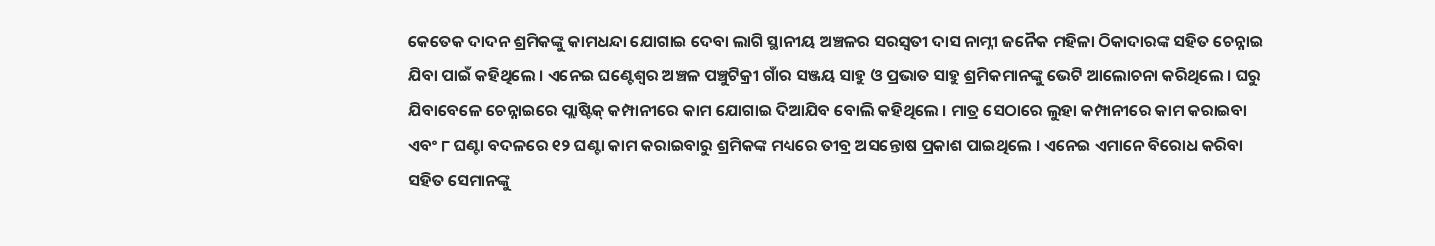କେତେକ ଦାଦନ ଶ୍ରମିକଙ୍କୁ କାମଧନ୍ଦା ଯୋଗାଇ ଦେବା ଲାଗି ସ୍ଥାନୀୟ ଅଞ୍ଚଳର ସରସ୍ବତୀ ଦାସ ନାମ୍ନୀ ଜନୈକ ମହିଳା ଠିକାଦାରଙ୍କ ସହିତ ଚେନ୍ନାଇ ଯିବା ପାଇଁ କହିଥିଲେ । ଏନେଇ ଘଣ୍ଟେଶ୍ବର ଅଞ୍ଚଳ ପଞ୍ଚୁଟିକ୍ରୀ ଗାଁର ସଞ୍ଜୟ ସାହୁ ଓ ପ୍ରଭାତ ସାହୁ ଶ୍ରମିକମାନଙ୍କୁ ଭେଟି ଆଲୋଚନା କରିଥିଲେ । ଘରୁ ଯିବାବେଳେ ଚେନ୍ନାଇରେ ପ୍ଲାଷ୍ଟିକ୍ କମ୍ପାନୀରେ କାମ ଯୋଗାଇ ଦିଆଯିବ ବୋଲି କହିଥିଲେ । ମାତ୍ର ସେଠାରେ ଲୁହା କମ୍ପାନୀରେ କାମ କରାଇବା ଏବଂ ୮ ଘଣ୍ଟା ବଦଳରେ ୧୨ ଘଣ୍ଟା କାମ କରାଇବାରୁ ଶ୍ରମିକଙ୍କ ମଧ୍ୟରେ ତୀବ୍ର ଅସନ୍ତୋଷ ପ୍ରକାଶ ପାଇଥିଲେ । ଏନେଇ ଏମାନେ ବିରୋଧ କରିବା ସହିତ ସେମାନଙ୍କୁ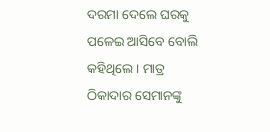ଦରମା ଦେଲେ ଘରକୁ ପଳେଇ ଆସିବେ ବୋଲି କହିଥିଲେ । ମାତ୍ର ଠିକାଦାର ସେମାନଙ୍କୁ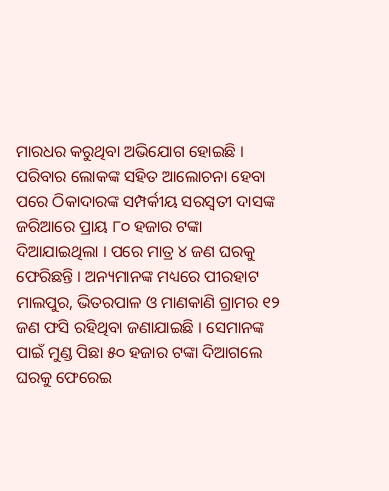ମାରଧର କରୁଥିବା ଅଭିଯୋଗ ହୋଇଛି ।
ପରିବାର ଲୋକଙ୍କ ସହିତ ଆଲୋଚନା ହେବା ପରେ ଠିକାଦାରଙ୍କ ସମ୍ପର୍କୀୟ ସରସ୍ବତୀ ଦାସଙ୍କ ଜରିଆରେ ପ୍ରାୟ ୮୦ ହଜାର ଟଙ୍କା ଦିଆଯାଇଥିଲା । ପରେ ମାତ୍ର ୪ ଜଣ ଘରକୁ ଫେରିଛନ୍ତି । ଅନ୍ୟମାନଙ୍କ ମଧ୍ୟରେ ପୀରହାଟ ମାଲପୁର, ଭିତରପାଳ ଓ ମାଣକାଣି ଗ୍ରାମର ୧୨ ଜଣ ଫସି ରହିଥିବା ଜଣାଯାଇଛି । ସେମାନଙ୍କ ପାଇଁ ମୁଣ୍ଡ ପିଛା ୫୦ ହଜାର ଟଙ୍କା ଦିଆଗଲେ ଘରକୁ ଫେରେଇ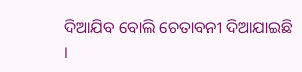ଦିଆଯିବ ବୋଲି ଚେତାବନୀ ଦିଆଯାଇଛି ।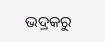ଭଦ୍ରକରୁ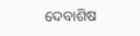ଦେବାଶିଷ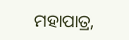ମହାପାତ୍ର,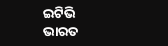ଇଟିଭି ଭାରତ